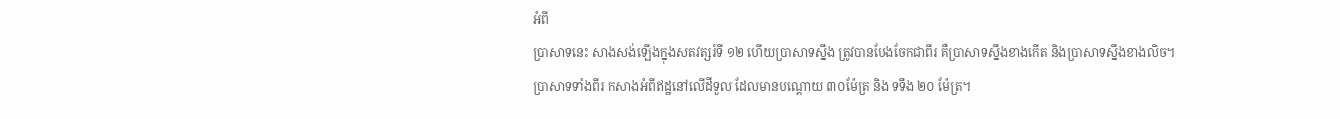អំពី
ប្រាសាទនេះ សាងសង់ឡើងក្នុងសតវត្សរ៍ទី ១២ ហើយប្រាសាទស្នឹង ត្រូវបានបែងចែកជាពីរ គឺប្រាសាទស្នឹងខាងកើត និងប្រាសាទស្នឹងខាងលិច។ ប្រាសាទទាំងពីរ កសាងអំពីឥដ្ឋនៅលើដីទួល ដែលមានបណ្ដោយ ៣០ម៉ែត្រ និង ទទឹង ២០ ម៉ែត្រ។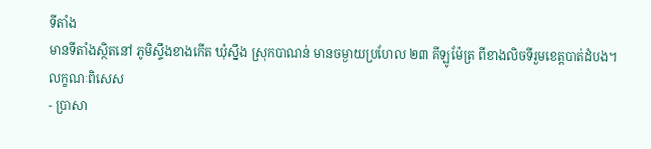ទីតាំង
មានទីតាំងស្ថិតនៅ ភូមិស្ទឹងខាងកើត ឃុំស្នឹង ស្រុកបាណន់ មានចម្ងាយប្រហែល ២៣ គីឡូម៉ែត្រ ពីខាងលិចទីរួមខេត្តបាត់ដំបង។
លក្ខណៈពិសេស
- ប្រាសា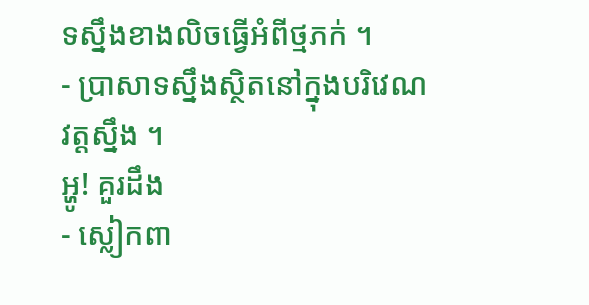ទស្នឹងខាងលិចធ្វើអំពីថ្មភក់ ។
- ប្រាសាទស្នឹងស្ថិតនៅក្នុងបរិវេណវត្តស្នឹង ។
អ្ហូ! គួរដឹង
- ស្លៀកពា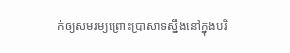ក់ឲ្យសមរម្យព្រោះប្រាសាទស្នឹងនៅក្នុងបរិ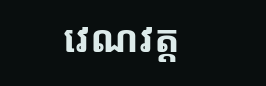វេណវត្ត